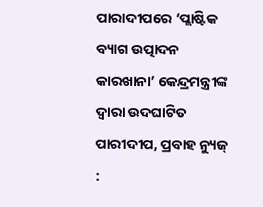ପାରାଦୀପରେ ‘ପ୍ଲାଷ୍ଟିକ ବ୍ୟାଗ ଉତ୍ପାଦନ କାରଖାନା’ କେନ୍ଦ୍ରମନ୍ତ୍ରୀଙ୍କ ଦ୍ୱାରା ଉଦଘାଟିତ
ପାରୀଦୀପ, ପ୍ରବାହ ନ୍ୟୁଜ୍ :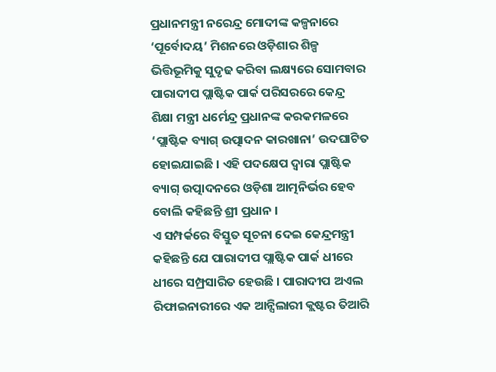ପ୍ରଧାନମନ୍ତ୍ରୀ ନରେନ୍ଦ୍ର ମୋଦୀଙ୍କ କଳ୍ପନାରେ ‘ପୂର୍ବୋଦୟ’ ମିଶନରେ ଓଡ଼ିଶାର ଶିଳ୍ପ ଭିତ୍ତିଭୂମିକୁ ସୁଦୃଢ କରିବା ଲକ୍ଷ୍ୟରେ ସୋମବାର ପାରାଦୀପ ପ୍ଲାଷ୍ଟିକ ପାର୍କ ପରିସରରେ କେନ୍ଦ୍ର ଶିକ୍ଷା ମନ୍ତ୍ରୀ ଧର୍ମେନ୍ଦ୍ର ପ୍ରଧାନଙ୍କ କରକମଳରେ ‘ପ୍ଲାଷ୍ଟିକ ବ୍ୟାଗ୍ ଉତ୍ପାଦନ କାରଖାନା’ ଉଦଘାଟିତ ହୋଇଯାଇଛି । ଏହି ପଦକ୍ଷେପ ଦ୍ୱାରା ପ୍ଲାଷ୍ଟିକ ବ୍ୟାଗ୍ ଉତ୍ପାଦନରେ ଓଡ଼ିଶା ଆତ୍ମନିର୍ଭର ହେବ ବୋଲି କହିଛନ୍ତି ଶ୍ରୀ ପ୍ରଧାନ ।
ଏ ସମ୍ପର୍କରେ ବିସ୍ତୁତ ସୂଚନା ଦେଇ କେନ୍ଦ୍ରମନ୍ତ୍ରୀ କହିଛନ୍ତି ଯେ ପାରାଦୀପ ପ୍ଲାଷ୍ଟିକ ପାର୍କ ଧୀରେ ଧୀରେ ସମ୍ପ୍ରସାରିତ ହେଉଛି । ପାରାଦୀପ ଅଏଲ ରିଫାଇନାରୀରେ ଏକ ଆନ୍ସିଲାରୀ କ୍ଲଷ୍ଟର ତିଆରି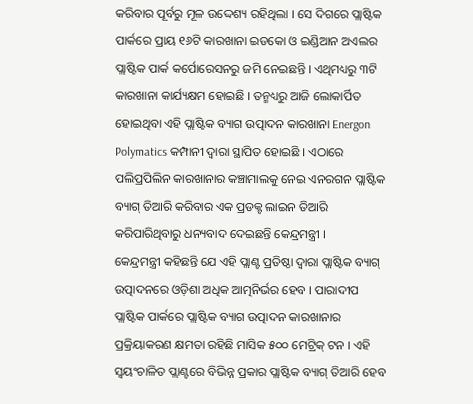କରିବାର ପୂର୍ବରୁ ମୂଳ ଉଦ୍ଦେଶ୍ୟ ରହିଥିଲା । ସେ ଦିଗରେ ପ୍ଲାଷ୍ଟିକ ପାର୍କରେ ପ୍ରାୟ ୧୬ଟି କାରଖାନା ଇଡକୋ ଓ ଇଣ୍ଡିଆନ ଅଏଲର ପ୍ଲାଷ୍ଟିକ ପାର୍କ କର୍ପୋରେସନରୁ ଜମି ନେଇଛନ୍ତି । ଏଥିମଧ୍ୟରୁ ୩ଟି କାରଖାନା କାର୍ଯ୍ୟକ୍ଷମ ହୋଇଛି । ତନ୍ମଧ୍ୟରୁ ଆଜି ଲୋକାର୍ପିତ ହୋଇଥିବା ଏହି ପ୍ଲାଷ୍ଟିକ ବ୍ୟାଗ ଉତ୍ପାଦନ କାରଖାନା Energon Polymatics କମ୍ପାନୀ ଦ୍ୱାରା ସ୍ଥାପିତ ହୋଇଛି । ଏଠାରେ ପଲିପ୍ରପିଲିନ କାରଖାନାର କଞ୍ଚାମାଲକୁ ନେଇ ଏନରଗନ ପ୍ଲାଷ୍ଟିକ ବ୍ୟାଗ୍ ତିଆରି କରିବାର ଏକ ପ୍ରଡକ୍ଟ ଲାଇନ ତିଆରି କରିପାରିଥିବାରୁ ଧନ୍ୟବାଦ ଦେଇଛନ୍ତି କେନ୍ଦ୍ରମନ୍ତ୍ରୀ ।
କେନ୍ଦ୍ରମନ୍ତ୍ରୀ କହିଛନ୍ତି ଯେ ଏହି ପ୍ଲାଣ୍ଟ ପ୍ରତିଷ୍ଠା ଦ୍ୱାରା ପ୍ଲାଷ୍ଟିକ ବ୍ୟାଗ୍ ଉତ୍ପାଦନରେ ଓଡ଼ିଶା ଅଧିକ ଆତ୍ମନିର୍ଭର ହେବ । ପାରାଦୀପ ପ୍ଲାଷ୍ଟିକ ପାର୍କରେ ପ୍ଲାଷ୍ଟିକ ବ୍ୟାଗ ଉତ୍ପାଦନ କାରଖାନାର ପ୍ରକ୍ରିୟାକରଣ କ୍ଷମତା ରହିଛି ମାସିକ ୫୦୦ ମେଟ୍ରିକ୍ ଟନ । ଏହି ସ୍ୱୟଂଚାଳିତ ପ୍ଲାଣ୍ଟରେ ବିଭିନ୍ନ ପ୍ରକାର ପ୍ଲାଷ୍ଟିକ ବ୍ୟାଗ୍ ତିଆରି ହେବ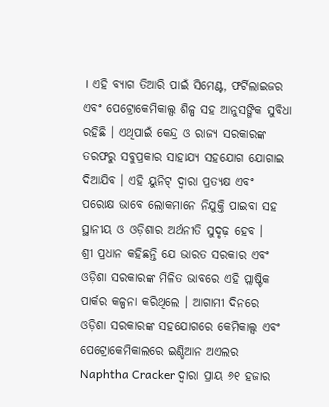। ଏହି ବ୍ୟାଗ ତିଆରି ପାଇଁ ସିମେଣ୍ଟ, ଫର୍ଟିଲାଇଜର ଏବଂ ପେଟ୍ରୋକେମିକାଲ୍ସ ଶିଳ୍ପ ସହ ଆନୁସଙ୍ଗିକ ସୁବିଧା ରହିଛି । ଏଥିପାଇଁ କେନ୍ଦ୍ର ଓ ରାଜ୍ୟ ସରକାରଙ୍କ ତରଫରୁ ସବୁପ୍ରକାର ସାହାଯ୍ୟ ସହଯୋଗ ଯୋଗାଇ ଦିଆଯିବ । ଏହି ୟୁନିଟ୍ ଦ୍ୱାରା ପ୍ରତ୍ୟକ୍ଷ ଏବଂ ପରୋକ୍ଷ ଭାବେ ଲୋକମାନେ ନିଯୁକ୍ତି ପାଇବା ସହ ସ୍ଥାନୀୟ ଓ ଓଡ଼ିଶାର ଅର୍ଥନୀତି ସୁଦୃଢ଼ ହେବ ।
ଶ୍ରୀ ପ୍ରଧାନ କହିଛନ୍ତି ଯେ ଭାରତ ସରକାର ଏବଂ ଓଡ଼ିଶା ସରକାରଙ୍କ ମିଳିତ ଭାବରେ ଏହି ପ୍ଲାଷ୍ଟିକ ପାର୍କର କଳ୍ପନା କରିଥିଲେ । ଆଗାମୀ ଦିନରେ ଓଡ଼ିଶା ସରକାରଙ୍କ ସହଯୋଗରେ କେମିକାଲ୍ସ ଏବଂ ପେଟ୍ରୋକେମିକାଲରେ ଇଣ୍ଡିଆନ ଅଏଲର Naphtha Cracker ଦ୍ୱାରା ପ୍ରାୟ ୬୧ ହଜାର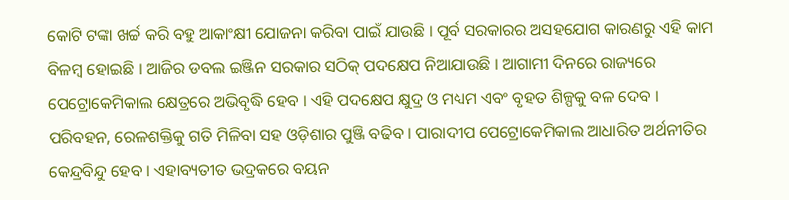କୋଟି ଟଙ୍କା ଖର୍ଚ୍ଚ କରି ବହୁ ଆକାଂକ୍ଷୀ ଯୋଜନା କରିବା ପାଇଁ ଯାଉଛି । ପୂର୍ବ ସରକାରର ଅସହଯୋଗ କାରଣରୁ ଏହି କାମ ବିଳମ୍ବ ହୋଇଛି । ଆଜିର ଡବଲ ଇଞ୍ଜିନ ସରକାର ସଠିକ୍ ପଦକ୍ଷେପ ନିଆଯାଉଛି । ଆଗାମୀ ଦିନରେ ରାଜ୍ୟରେ ପେଟ୍ରୋକେମିକାଲ କ୍ଷେତ୍ରରେ ଅଭିବୃଦ୍ଧି ହେବ । ଏହି ପଦକ୍ଷେପ କ୍ଷୁଦ୍ର ଓ ମଧ୍ୟମ ଏବଂ ବୃହତ ଶିଳ୍ପକୁ ବଳ ଦେବ । ପରିବହନ, ରେଳଶକ୍ତିକୁ ଗତି ମିଳିବା ସହ ଓଡ଼ିଶାର ପୁଞ୍ଜି ବଢିବ । ପାରାଦୀପ ପେଟ୍ରୋକେମିକାଲ ଆଧାରିତ ଅର୍ଥନୀତିର କେନ୍ଦ୍ରବିନ୍ଦୁ ହେବ । ଏହାବ୍ୟତୀତ ଭଦ୍ରକରେ ବୟନ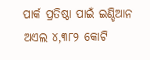ପାର୍କ ପ୍ରତିଷ୍ଠା ପାଇଁ ଇଣ୍ଡିଆନ ଅଏଲ ୪,୩୮୨ କୋଟି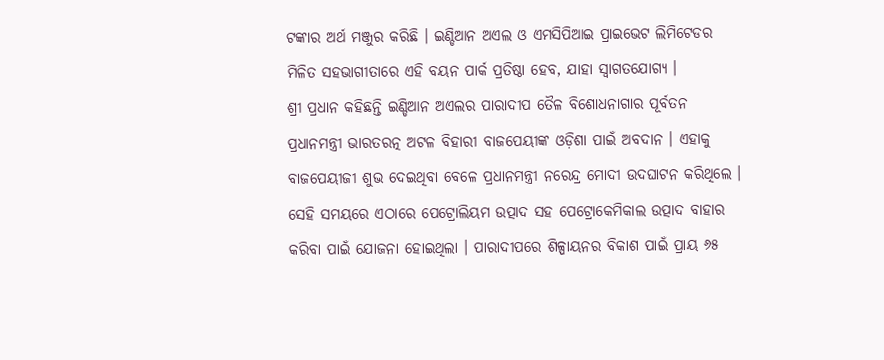ଟଙ୍କାର ଅର୍ଥ ମଞ୍ଜୁର କରିଛି । ଇଣ୍ଡିଆନ ଅଏଲ ଓ ଏମସିପିଆଇ ପ୍ରାଇଭେଟ ଲିମିଟେଡର ମିଳିତ ସହଭାଗୀତାରେ ଏହି ବୟନ ପାର୍କ ପ୍ରତିଷ୍ଠା ହେବ, ଯାହା ସ୍ୱାଗତଯୋଗ୍ୟ ।
ଶ୍ରୀ ପ୍ରଧାନ କହିଛନ୍ତି ଇଣ୍ଡିଆନ ଅଏଲର ପାରାଦୀପ ତୈଳ ବିଶୋଧନାଗାର ପୂର୍ବତନ ପ୍ରଧାନମନ୍ତ୍ରୀ ଭାରତରତ୍ନ ଅଟଳ ବିହାରୀ ବାଜପେୟୀଙ୍କ ଓଡ଼ିଶା ପାଇଁ ଅବଦାନ । ଏହାକୁ ବାଜପେୟୀଜୀ ଶୁଭ ଦେଇଥିବା ବେଳେ ପ୍ରଧାନମନ୍ତ୍ରୀ ନରେନ୍ଦ୍ର ମୋଦୀ ଉଦଘାଟନ କରିଥିଲେ । ସେହି ସମୟରେ ଏଠାରେ ପେଟ୍ରୋଲିୟମ ଉତ୍ପାଦ ସହ ପେଟ୍ରୋକେମିକାଲ ଉତ୍ପାଦ ବାହାର କରିବା ପାଇଁ ଯୋଜନା ହୋଇଥିଲା । ପାରାଦୀପରେ ଶିଳ୍ପାୟନର ବିକାଶ ପାଇଁ ପ୍ରାୟ ୬୫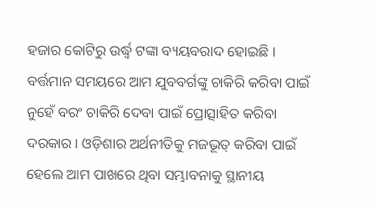ହଜାର କୋଟିରୁ ଉର୍ଦ୍ଧ୍ୱ ଟଙ୍କା ବ୍ୟୟବରାଦ ହୋଇଛି ।
ବର୍ତ୍ତମାନ ସମୟରେ ଆମ ଯୁବବର୍ଗଙ୍କୁ ଚାକିରି କରିବା ପାଇଁ ନୁହେଁ ବରଂ ଚାକିରି ଦେବା ପାଇଁ ପ୍ରୋତ୍ସାହିତ କରିବା ଦରକାର । ଓଡ଼ିଶାର ଅର୍ଥନୀତିକୁ ମଜଭୂତ୍ କରିବା ପାଇଁ ହେଲେ ଆମ ପାଖରେ ଥିବା ସମ୍ଭାବନାକୁ ସ୍ଥାନୀୟ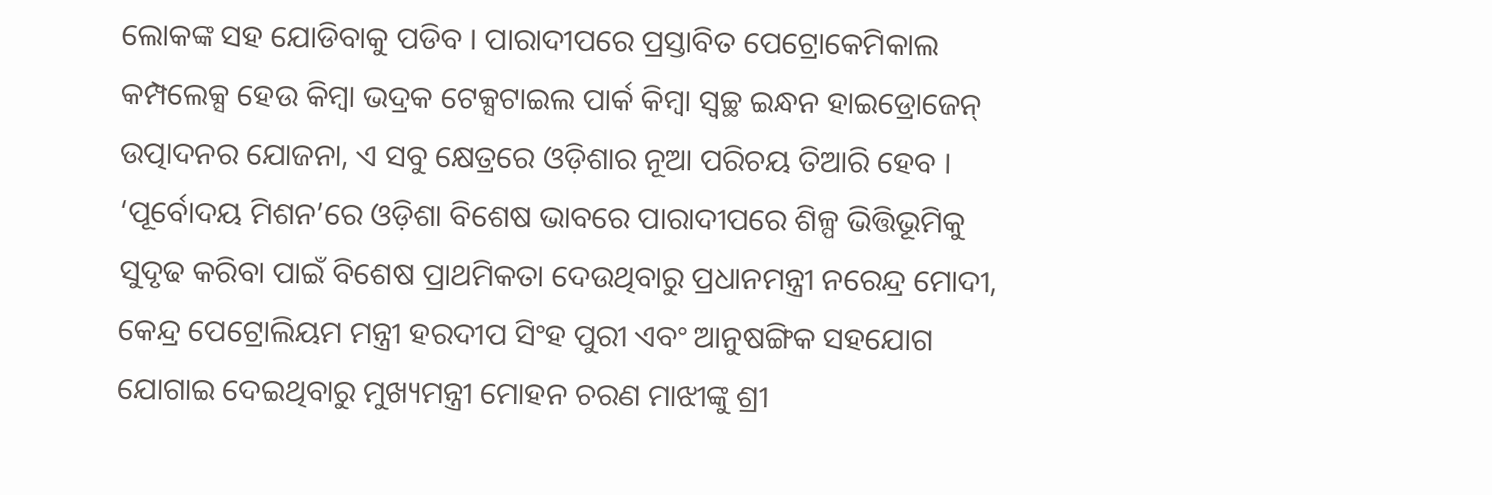ଲୋକଙ୍କ ସହ ଯୋଡିବାକୁ ପଡିବ । ପାରାଦୀପରେ ପ୍ରସ୍ତାବିତ ପେଟ୍ରୋକେମିକାଲ କମ୍ପଲେକ୍ସ ହେଉ କିମ୍ବା ଭଦ୍ରକ ଟେକ୍ସଟାଇଲ ପାର୍କ କିମ୍ବା ସ୍ୱଚ୍ଛ ଇନ୍ଧନ ହାଇଡ୍ରୋଜେନ୍ ଉତ୍ପାଦନର ଯୋଜନା, ଏ ସବୁ କ୍ଷେତ୍ରରେ ଓଡ଼ିଶାର ନୂଆ ପରିଚୟ ତିଆରି ହେବ । ‘ପୂର୍ବୋଦୟ ମିଶନ’ରେ ଓଡ଼ିଶା ବିଶେଷ ଭାବରେ ପାରାଦୀପରେ ଶିଳ୍ପ ଭିତ୍ତିଭୂମିକୁ ସୁଦୃଢ କରିବା ପାଇଁ ବିଶେଷ ପ୍ରାଥମିକତା ଦେଉଥିବାରୁ ପ୍ରଧାନମନ୍ତ୍ରୀ ନରେନ୍ଦ୍ର ମୋଦୀ, କେନ୍ଦ୍ର ପେଟ୍ରୋଲିୟମ ମନ୍ତ୍ରୀ ହରଦୀପ ସିଂହ ପୁରୀ ଏବଂ ଆନୁଷଙ୍ଗିକ ସହଯୋଗ ଯୋଗାଇ ଦେଇଥିବାରୁ ମୁଖ୍ୟମନ୍ତ୍ରୀ ମୋହନ ଚରଣ ମାଝୀଙ୍କୁ ଶ୍ରୀ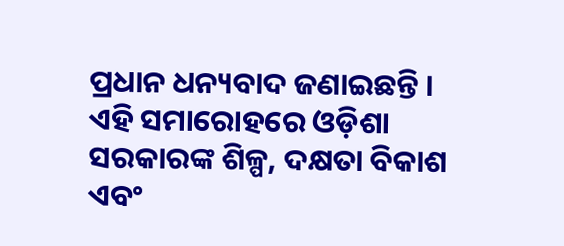ପ୍ରଧାନ ଧନ୍ୟବାଦ ଜଣାଇଛନ୍ତି ।
ଏହି ସମାରୋହରେ ଓଡ଼ିଶା ସରକାରଙ୍କ ଶିଳ୍ପ, ଦକ୍ଷତା ବିକାଶ ଏବଂ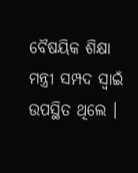ବୈଷୟିକ ଶିକ୍ଷା ମନ୍ତ୍ରୀ ସମ୍ପଦ ସ୍ୱାଇଁ ଉପସ୍ଥିତ ଥିଲେ ।